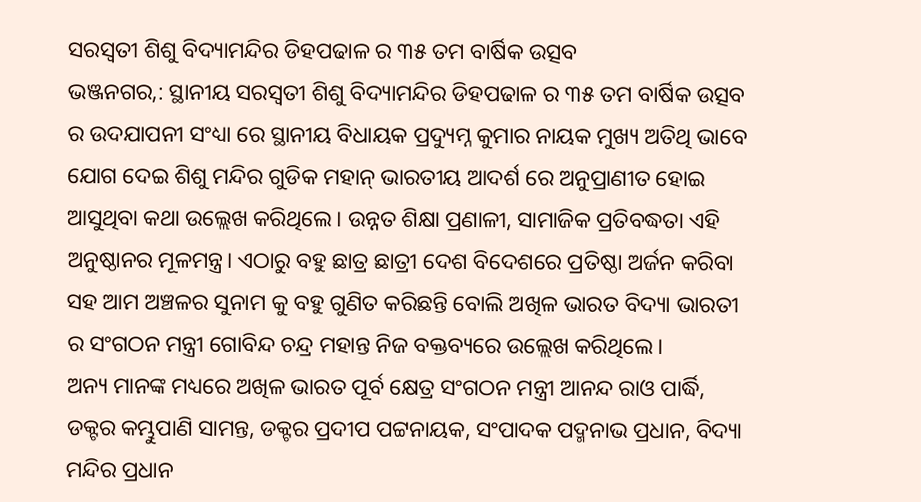ସରସ୍ଵତୀ ଶିଶୁ ବିଦ୍ୟାମନ୍ଦିର ଡିହପଢାଳ ର ୩୫ ତମ ବାର୍ଷିକ ଉତ୍ସବ
ଭଞ୍ଜନଗର,: ସ୍ଥାନୀୟ ସରସ୍ଵତୀ ଶିଶୁ ବିଦ୍ୟାମନ୍ଦିର ଡିହପଢାଳ ର ୩୫ ତମ ବାର୍ଷିକ ଉତ୍ସବ ର ଉଦଯାପନୀ ସଂଧ୍ୟା ରେ ସ୍ଥାନୀୟ ବିଧାୟକ ପ୍ରଦ୍ୟୁମ୍ନ କୁମାର ନାୟକ ମୁଖ୍ୟ ଅତିଥି ଭାବେ ଯୋଗ ଦେଇ ଶିଶୁ ମନ୍ଦିର ଗୁଡିକ ମହାନ୍ ଭାରତୀୟ ଆଦର୍ଶ ରେ ଅନୁପ୍ରାଣୀତ ହୋଇ ଆସୁଥିବା କଥା ଉଲ୍ଲେଖ କରିଥିଲେ। ଉନ୍ନତ ଶିକ୍ଷା ପ୍ରଣାଳୀ, ସାମାଜିକ ପ୍ରତିବଦ୍ଧତା ଏହି ଅନୁଷ୍ଠାନର ମୂଳମନ୍ତ୍ର। ଏଠାରୁ ବହୁ ଛାତ୍ର ଛାତ୍ରୀ ଦେଶ ବିଦେଶରେ ପ୍ରତିଷ୍ଠା ଅର୍ଜନ କରିବା ସହ ଆମ ଅଞ୍ଚଳର ସୁନାମ କୁ ବହୁ ଗୁଣିତ କରିଛନ୍ତି ବୋଲି ଅଖିଳ ଭାରତ ବିଦ୍ୟା ଭାରତୀ ର ସଂଗଠନ ମନ୍ତ୍ରୀ ଗୋବିନ୍ଦ ଚନ୍ଦ୍ର ମହାନ୍ତ ନିଜ ବକ୍ତବ୍ୟରେ ଉଲ୍ଲେଖ କରିଥିଲେ।
ଅନ୍ୟ ମାନଙ୍କ ମଧ୍ୟରେ ଅଖିଳ ଭାରତ ପୂର୍ବ କ୍ଷେତ୍ର ସଂଗଠନ ମନ୍ତ୍ରୀ ଆନନ୍ଦ ରାଓ ପାର୍ଦ୍ଧି, ଡକ୍ଟର କମ୍ଭୁପାଣି ସାମନ୍ତ, ଡକ୍ଟର ପ୍ରଦୀପ ପଟ୍ଟନାୟକ, ସଂପାଦକ ପଦ୍ମନାଭ ପ୍ରଧାନ, ବିଦ୍ୟା ମନ୍ଦିର ପ୍ରଧାନ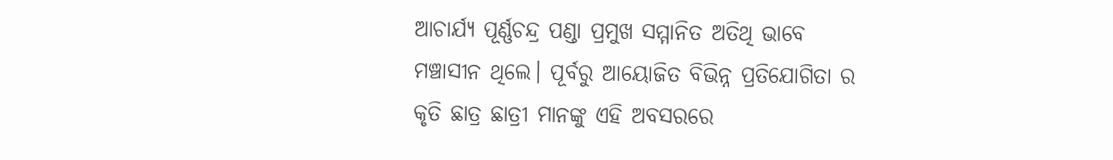ଆଚାର୍ଯ୍ୟ ପୂର୍ଣ୍ଣଚନ୍ଦ୍ର ପଣ୍ଡା ପ୍ରମୁଖ ସମ୍ମାନିତ ଅତିଥି ଭାବେ ମଞ୍ଚାସୀନ ଥିଲେ। ପୂର୍ବରୁ ଆୟୋଜିତ ବିଭିନ୍ନ ପ୍ରତିଯୋଗିତା ର କୃତି ଛାତ୍ର ଛାତ୍ରୀ ମାନଙ୍କୁ ଏହି ଅବସରରେ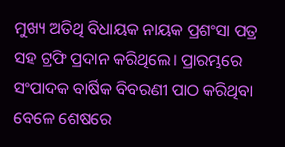ମୁଖ୍ୟ ଅତିଥି ବିଧାୟକ ନାୟକ ପ୍ରଶଂସା ପତ୍ର ସହ ଟ୍ରଫି ପ୍ରଦାନ କରିଥିଲେ। ପ୍ରାରମ୍ଭରେ ସଂପାଦକ ବାର୍ଷିକ ବିବରଣୀ ପାଠ କରିଥିବା ବେଳେ ଶେଷରେ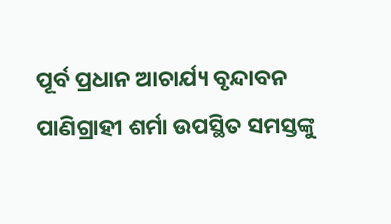ପୂର୍ବ ପ୍ରଧାନ ଆଚାର୍ଯ୍ୟ ବୃନ୍ଦାବନ ପାଣିଗ୍ରାହୀ ଶର୍ମା ଉପସ୍ଥିତ ସମସ୍ତଙ୍କୁ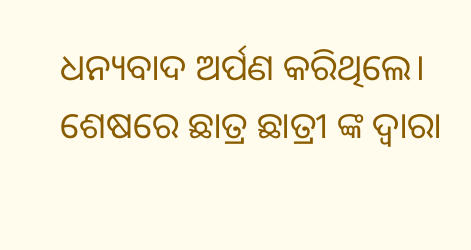ଧନ୍ୟବାଦ ଅର୍ପଣ କରିଥିଲେ। ଶେଷରେ ଛାତ୍ର ଛାତ୍ରୀ ଙ୍କ ଦ୍ଵାରା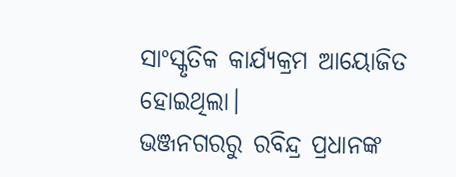ସାଂସ୍କୃତିକ କାର୍ଯ୍ୟକ୍ରମ ଆୟୋଜିତ ହୋଇଥିଲା।
ଭଞ୍ଜନଗରରୁ ରବିନ୍ଦ୍ର ପ୍ରଧାନଙ୍କ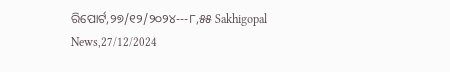ରିପୋର୍ଟ,୨୭/୧୨/୨୦୨୪---୮,୫୫ Sakhigopal News,27/12/2024